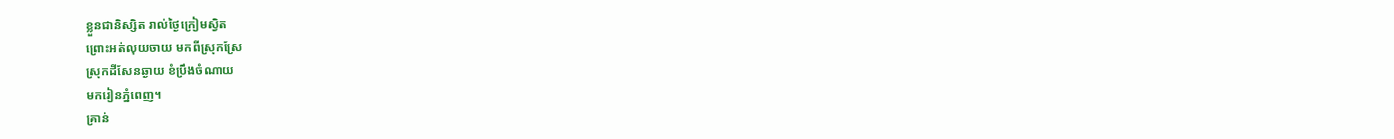ខ្លួនជានិស្សិត រាល់ថ្ងៃក្រៀមស្វិត
ព្រោះអត់លុយចាយ មកពីស្រុកស្រែ
ស្រុកដីសែនឆ្ងាយ ខំប្រឹងចំណាយ
មករៀនភ្នំពេញ។
គ្រាន់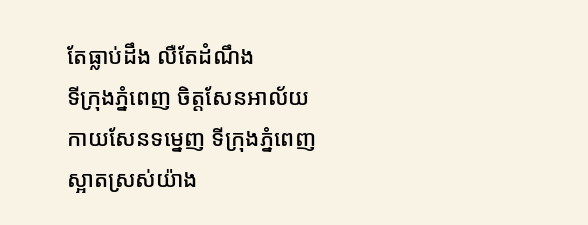តែធ្លាប់ដឹង លឺតែដំណឹង
ទីក្រុងភ្នំពេញ ចិត្តសែនអាល័យ
កាយសែនទម្នេញ ទីក្រុងភ្នំពេញ
ស្អាតស្រស់យ៉ាង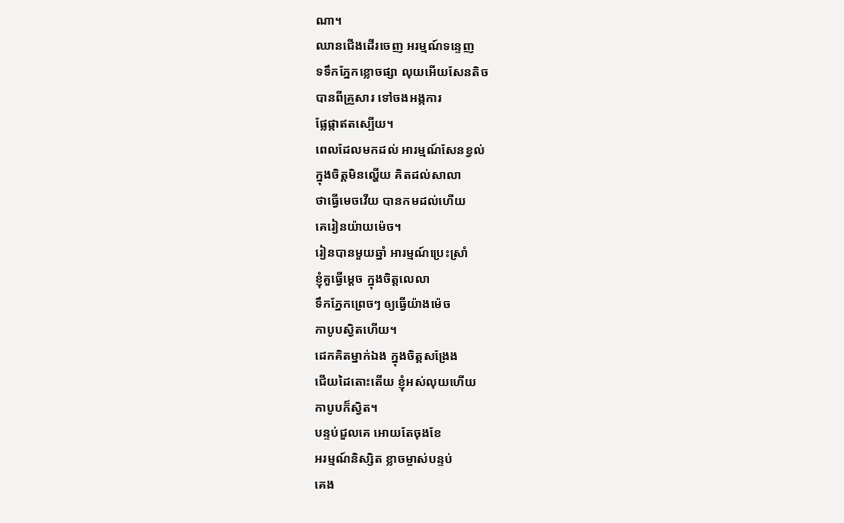ណា។
ឈានជើងដើរចេញ អរម្មណ៍ទន្ទេញ
ទទឹកភ្នែកខ្លោចផ្សា លុយអើយសែនតិច
បានពីគ្រួសារ ទៅចងអង្កការ
ផ្លែផ្កាឥតស្បើយ។
ពេលដែលមកដល់ អារម្មណ៍សែនខ្វល់
ក្នុងចិត្ដមិនល្ហើយ គិតដល់សាលា
ថាធ្វើមេចវើយ បានកមដល់ហើយ
គេរៀនយ៉ាយម៉េច។
រៀនបានមួយឆ្នាំ អារម្មណ៍ប្រេះស្រាំ
ខ្ញុំគួធ្វើម្ដេច ក្នុងចិត្ដលេលា
ទឹកភ្នែកព្រេចៗ ឲ្យធ្វើយ៉ាងម៉េច
កាបូបស្វិតហើយ។
ដេកគិតម្នាក់ឯង ក្នុងចិត្ដសង្រែង
ជើយដៃតោះតើយ ខ្ញុំអស់លុយហើយ
កាបូបក៏ស្វិត។
បន្ទប់ជួលគេ អោយតែចុងខែ
អរម្មណ៍និស្សិត ខ្លាចម្ចាស់បន្ទប់
គេង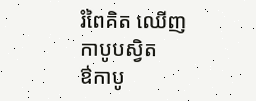រំពៃគិត ឈើញកាបូបស្វិត
ឳកាបូ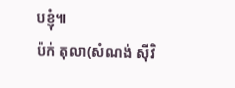បខ្ញុំ៕
ប៉ក់ តុលា(សំណង់ ស៊ីវិ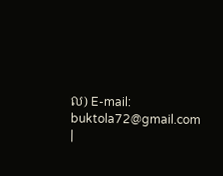ល) E-mail: buktola72@gmail.com |